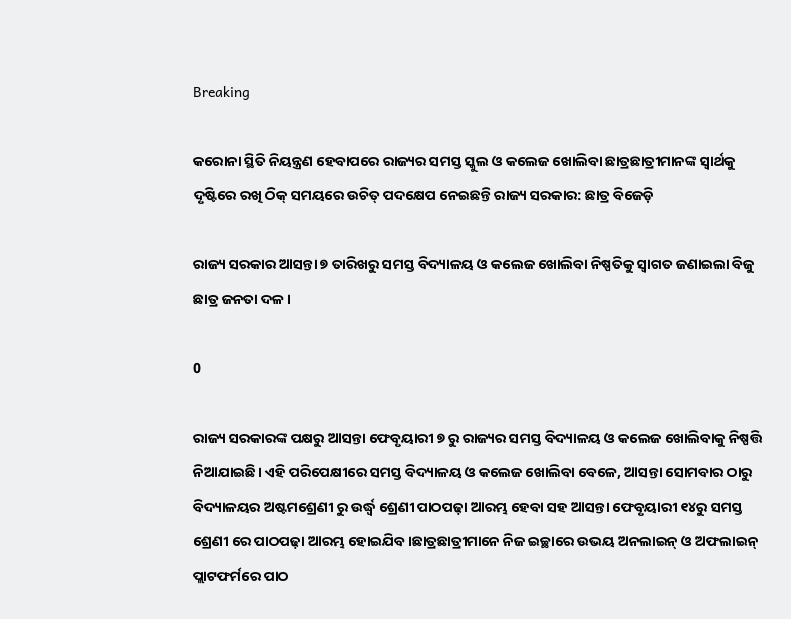Breaking

କରୋନା ସ୍ଥିତି ନିୟନ୍ତ୍ରଣ ହେବାପରେ ରାଜ୍ୟର ସମସ୍ତ ସ୍କୁଲ ଓ କଲେଜ ଖୋଲିବା ଛାତ୍ରଛାତ୍ରୀମାନଙ୍କ ସ୍ୱାର୍ଥକୁ ଦୃଷ୍ଟିରେ ରଖି ଠିକ୍ ସମୟରେ ଉଚିତ୍ ପଦକ୍ଷେପ ନେଇଛନ୍ତି ରାଜ୍ୟ ସରକାର: ଛାତ୍ର ବିଜେଡ଼ି

ରାଜ୍ୟ ସରକାର ଆସନ୍ତା ୭ ତାରିଖରୁ ସମସ୍ତ ବିଦ୍ୟାଳୟ ଓ କଲେଜ ଖୋଲିବା ନିଷ୍ପତିକୁ ସ୍ଵାଗତ ଜଣାଇଲା ବିଜୁ ଛାତ୍ର ଜନତା ଦଳ।

0

ରାଜ୍ୟ ସରକାରଙ୍କ ପକ୍ଷରୁ ଆସନ୍ତା ଫେବୃୟାରୀ ୭ ରୁ ରାଜ୍ୟର ସମସ୍ତ ବିଦ୍ୟାଳୟ ଓ କଲେଜ ଖୋଲିବାକୁ ନିଷ୍ପତ୍ତି ନିଆଯାଇଛି। ଏହି ପରିପେକ୍ଷୀରେ ସମସ୍ତ ବିଦ୍ୟାଳୟ ଓ କଲେଜ ଖୋଲିବା ବେଳେ, ଆସନ୍ତା ସୋମବାର ଠାରୁ ବିଦ୍ୟାଳୟର ଅଷ୍ଟମଶ୍ରେଣୀ ରୁ ଉର୍ଦ୍ଧ୍ବ ଶ୍ରେଣୀ ପାଠପଢ଼ା ଆରମ୍ଭ ହେବା ସହ ଆସନ୍ତା ଫେବୃୟାରୀ ୧୪ରୁ ସମସ୍ତ ଶ୍ରେଣୀ ରେ ପାଠପଢ଼ା ଆରମ୍ଭ ହୋଇଯିବ।ଛାତ୍ରଛାତ୍ରୀମାନେ ନିଜ ଇଚ୍ଛାରେ ଉଭୟ ଅନଲାଇନ୍ ଓ ଅଫଲାଇନ୍ ପ୍ଲାଟଫର୍ମରେ ପାଠ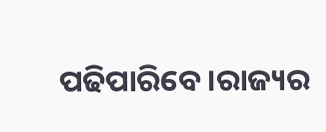ପଢିପାରିବେ।ରାଜ୍ୟର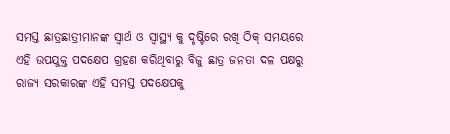ସମସ୍ତ ଛାତ୍ରଛାତ୍ରୀମାନଙ୍କ ସ୍ବାର୍ଥ ଓ ସ୍ବାସ୍ଥ୍ୟ କୁ ଦୃଷ୍ଟିରେ ରଖି ଠିକ୍ ସମୟରେ ଏହି ଉପଯୁକ୍ତ ପଦକ୍ଷେପ ଗ୍ରହଣ କରିଥିବାରୁ ବିଜୁ ଛାତ୍ର ଜନତା ଦଳ ପକ୍ଷରୁ ରାଜ୍ୟ ସରକାରଙ୍କ ଏହି ସମସ୍ତ ପଦକ୍ଷେପକୁ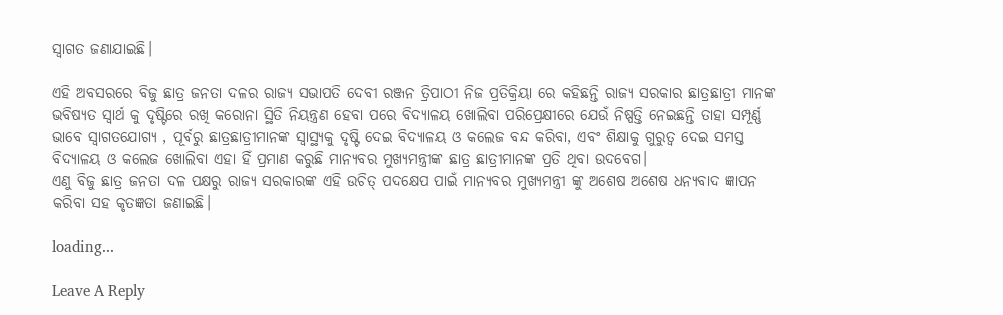ସ୍ୱାଗତ ଜଣାଯାଇଛି।

ଏହି ଅବସରରେ ବିଜୁ ଛାତ୍ର ଜନତା ଦଳର ରାଜ୍ୟ ସଭାପତି ଦେବୀ ରଞ୍ଜନ ତ୍ରିପାଠୀ ନିଜ ପ୍ରତିକ୍ରିୟା ରେ କହିଛନ୍ତି ରାଜ୍ୟ ସରକାର ଛାତ୍ରଛାତ୍ରୀ ମାନଙ୍କ ଭବିଷ୍ୟତ ସ୍ବାର୍ଥ କୁ ଦୃଷ୍ଟିରେ ରଖି କରୋନା ସ୍ଥିତି ନିୟନ୍ତ୍ରଣ ହେବା ପରେ ବିଦ୍ୟାଳୟ ଖୋଲିବା ପରିପ୍ରେକ୍ଷୀରେ ଯେଉଁ ନିଷ୍ପତ୍ତି ନେଇଛନ୍ତି ତାହା ସମ୍ପୂର୍ଣ୍ଣ ଭାବେ ସ୍ବାଗତଯୋଗ୍ୟ , ପୂର୍ବରୁ ଛାତ୍ରଛାତ୍ରୀମାନଙ୍କ ସ୍ବାସ୍ଥ୍ୟକୁ ଦୃଷ୍ଟି ଦେଇ ବିଦ୍ୟାଳୟ ଓ କଲେଜ ବନ୍ଦ କରିବା, ଏବଂ ଶିକ୍ଷାକୁ ଗୁରୁତ୍ବ ଦେଇ ସମସ୍ତ ବିଦ୍ୟାଳୟ ଓ କଲେଜ ଖୋଲିବା ଏହା ହିଁ ପ୍ରମାଣ କରୁଛି ମାନ୍ୟବର ମୁଖ୍ୟମନ୍ତ୍ରୀଙ୍କ ଛାତ୍ର ଛାତ୍ରୀମାନଙ୍କ ପ୍ରତି ଥିବା ଉଦବେଗ।
ଏଣୁ ବିଜୁ ଛାତ୍ର ଜନତା ଦଳ ପକ୍ଷରୁ ରାଜ୍ୟ ସରକାରଙ୍କ ଏହି ଉଚିତ୍ ପଦକ୍ଷେପ ପାଇଁ ମାନ୍ୟବର ମୁଖ୍ୟମନ୍ତ୍ରୀ ଙ୍କୁ ଅଶେଷ ଅଶେଷ ଧନ୍ୟବାଦ ଜ୍ଞାପନ କରିବା ସହ କୃତଜ୍ଞତା ଜଣାଇଛି।

loading...

Leave A Reply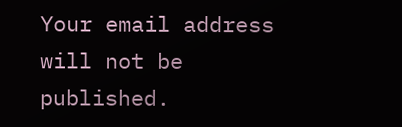Your email address will not be published.